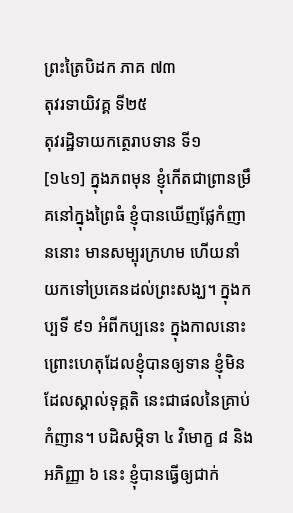ព្រះត្រៃបិដក ភាគ ៧៣
តុវរទាយិវគ្គ ទី២៥
តុវរដ្ឋិទាយកត្ថេរាបទាន ទី១
[១៤១] ក្នុងភពមុន ខ្ញុំកើតជាព្រានម្រឹគនៅក្នុងព្រៃធំ ខ្ញុំបានឃើញផ្លែកំញាននោះ មានសម្បុរក្រហម ហើយនាំយកទៅប្រគេនដល់ព្រះសង្ឃ។ ក្នុងកប្បទី ៩១ អំពីកប្បនេះ ក្នុងកាលនោះ ព្រោះហេតុដែលខ្ញុំបានឲ្យទាន ខ្ញុំមិនដែលស្គាល់ទុគ្គតិ នេះជាផលនៃគ្រាប់កំញាន។ បដិសម្ភិទា ៤ វិមោក្ខ ៨ និងអភិញ្ញា ៦ នេះ ខ្ញុំបានធ្វើឲ្យជាក់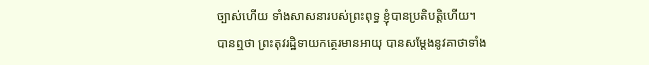ច្បាស់ហើយ ទាំងសាសនារបស់ព្រះពុទ្ធ ខ្ញុំបានប្រតិបត្តិហើយ។
បានឮថា ព្រះតុវរដ្ឋិទាយកត្ថេរមានអាយុ បានសម្តែងនូវគាថាទាំង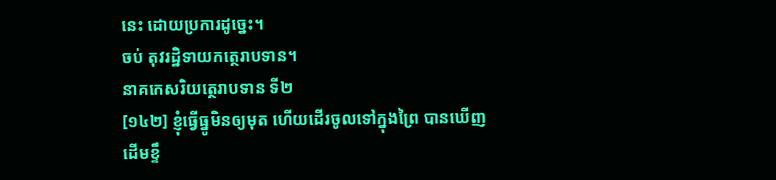នេះ ដោយប្រការដូច្នេះ។
ចប់ តុវរដ្ឋិទាយកត្ថេរាបទាន។
នាគកេសរិយត្ថេរាបទាន ទី២
[១៤២] ខ្ញុំធ្វើធ្នូមិនឲ្យមុត ហើយដើរចូលទៅក្នុងព្រៃ បានឃើញដើមខ្ទឹ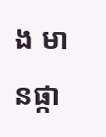ង មានផ្កា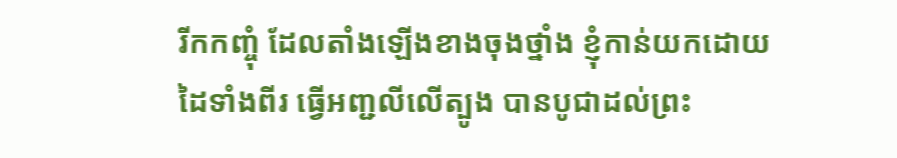រីកកញ្ចុំ ដែលតាំងឡើងខាងចុងថ្នាំង ខ្ញុំកាន់យកដោយដៃទាំងពីរ ធ្វើអញ្ជលីលើត្បូង បានបូជាដល់ព្រះ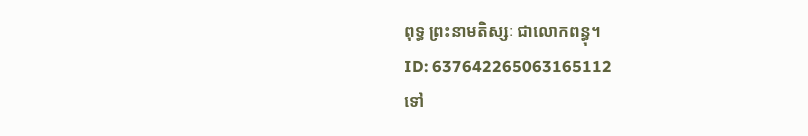ពុទ្ធ ព្រះនាមតិស្សៈ ជាលោកពន្ធុ។
ID: 637642265063165112
ទៅ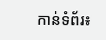កាន់ទំព័រ៖